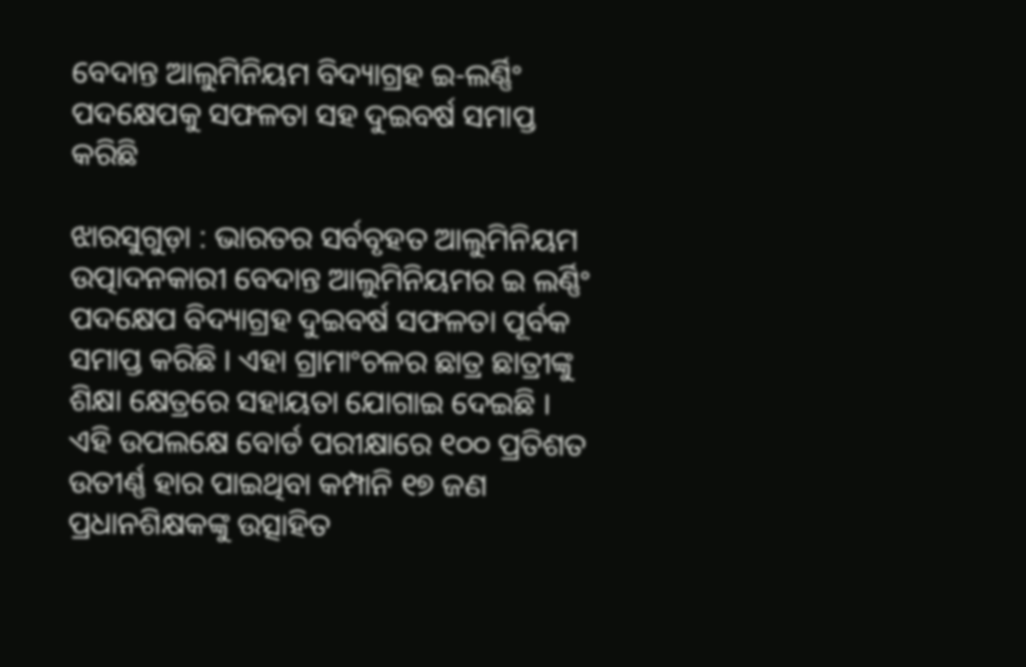ବେଦାନ୍ତ ଆଲୁମିନିୟମ ବିଦ୍ୟାଗ୍ରହ ଇ-ଲର୍ଣ୍ଣିଂ ପଦକ୍ଷେପକୁ ସଫଳତା ସହ ଦୁଇବର୍ଷ ସମାପ୍ତ କରିଛି

ଝାରସୁଗୁଡ଼ା : ଭାରତର ସର୍ବବୃହତ ଆଲୁମିନିୟମ ଉତ୍ପାଦନକାରୀ ବେଦାନ୍ତ ଆଲୁମିନିୟମର ଇ ଲର୍ଣ୍ଣିଂ ପଦକ୍ଷେପ ବିଦ୍ୟାଗ୍ରହ ଦୁଇବର୍ଷ ସଫଳତା ପୂର୍ବକ ସମାପ୍ତ କରିଛି । ଏହା ଗ୍ରାମାଂଚଳର ଛାତ୍ର ଛାତ୍ରୀଙ୍କୁ ଶିକ୍ଷା କ୍ଷେତ୍ରରେ ସହାୟତା ଯୋଗାଇ ଦେଇଛି । ଏହି ଉପଲକ୍ଷେ ବୋର୍ଡ ପରୀକ୍ଷାରେ ୧୦୦ ପ୍ରତିଶତ ଉତୀର୍ଣ୍ଣ ହାର ପାଇଥିବା କମ୍ପାନି ୧୭ ଜଣ ପ୍ରଧାନଶିକ୍ଷକଙ୍କୁ ଉତ୍ସାହିତ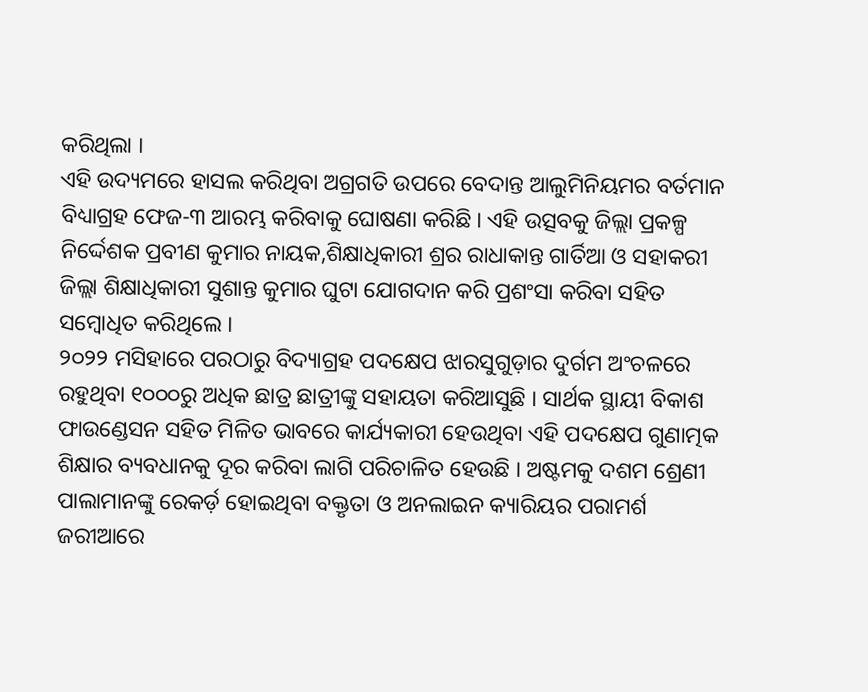କରିଥିଲା ।
ଏହି ଉଦ୍ୟମରେ ହାସଲ କରିଥିବା ଅଗ୍ରଗତି ଉପରେ ବେଦାନ୍ତ ଆଲୁମିନିୟମର ବର୍ତମାନ ବିଧ୍ୟାଗ୍ରହ ଫେଜ-୩ ଆରମ୍ଭ କରିବାକୁ ଘୋଷଣା କରିଛି । ଏହି ଉତ୍ସବକୁ ଜିଲ୍ଲା ପ୍ରକଳ୍ପ ନିର୍ଦ୍ଦେଶକ ପ୍ରବୀଣ କୁମାର ନାୟକ,ଶିକ୍ଷାଧିକାରୀ ଶ୍ରର ରାଧାକାନ୍ତ ଗାର୍ତିଆ ଓ ସହାକରୀ ଜିଲ୍ଲା ଶିକ୍ଷାଧିକାରୀ ସୁଶାନ୍ତ କୁମାର ଘୁଟା ଯୋଗଦାନ କରି ପ୍ରଶଂସା କରିବା ସହିତ ସମ୍ବୋଧିତ କରିଥିଲେ ।
୨୦୨୨ ମସିହାରେ ପରଠାରୁ ବିଦ୍ୟାଗ୍ରହ ପଦକ୍ଷେପ ଝାରସୁଗୁଡ଼ାର ଦୁର୍ଗମ ଅଂଚଳରେ ରହୁଥିବା ୧୦୦୦ରୁ ଅଧିକ ଛାତ୍ର ଛାତ୍ରୀଙ୍କୁ ସହାୟତା କରିଆସୁଛି । ସାର୍ଥକ ସ୍ଥାୟୀ ବିକାଶ ଫାଉଣ୍ଡେସନ ସହିତ ମିଳିତ ଭାବରେ କାର୍ଯ୍ୟକାରୀ ହେଉଥିବା ଏହି ପଦକ୍ଷେପ ଗୁଣାତ୍ମକ ଶିକ୍ଷାର ବ୍ୟବଧାନକୁ ଦୂର କରିବା ଲାଗି ପରିଚାଳିତ ହେଉଛି । ଅଷ୍ଟମକୁ ଦଶମ ଶ୍ରେଣୀ ପାଲାମାନଙ୍କୁ ରେକର୍ଡ଼ ହୋଇଥିବା ବକ୍ତୃତା ଓ ଅନଲାଇନ କ୍ୟାରିୟର ପରାମର୍ଶ ଜରୀଆରେ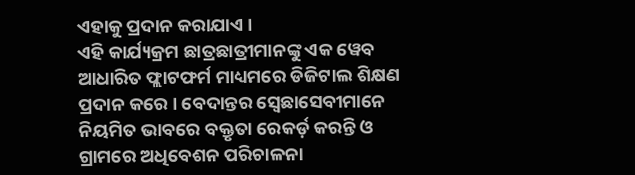ଏହାକୁ ପ୍ରଦାନ କରାଯାଏ ।
ଏହି କାର୍ଯ୍ୟକ୍ରମ ଛାତ୍ରଛାତ୍ରୀମାନଙ୍କୁ ଏକ ୱେବ ଆଧାରିତ ଫ୍ଲାଟଫର୍ମ ମାଧ୍ୟମରେ ଡିଜିଟାଲ ଶିକ୍ଷଣ ପ୍ରଦାନ କରେ । ବେଦାନ୍ତର ସ୍ୱେଛାସେବୀମାନେ ନିୟମିତ ଭାବରେ ବକ୍ତୃତା ରେକର୍ଡ଼ କରନ୍ତି ଓ ଗ୍ରାମରେ ଅଧିବେଶନ ପରିଚାଳନା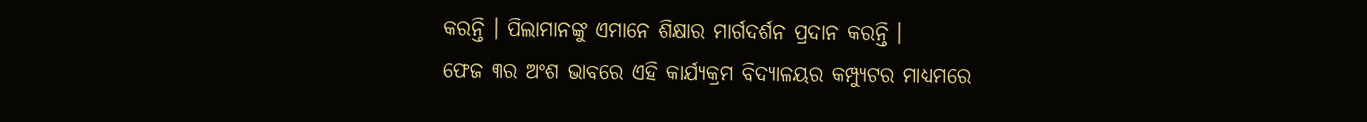କରନ୍ତି । ପିଲାମାନଙ୍କୁ ଏମାନେ ଶିକ୍ଷାର ମାର୍ଗଦର୍ଶନ ପ୍ରଦାନ କରନ୍ତି ।
ଫେଜ ୩ର ଅଂଶ ଭାବରେ ଏହି କାର୍ଯ୍ୟକ୍ରମ ବିଦ୍ୟାଳୟର କମ୍ପ୍ୟୁଟର ମାଧ୍ୟମରେ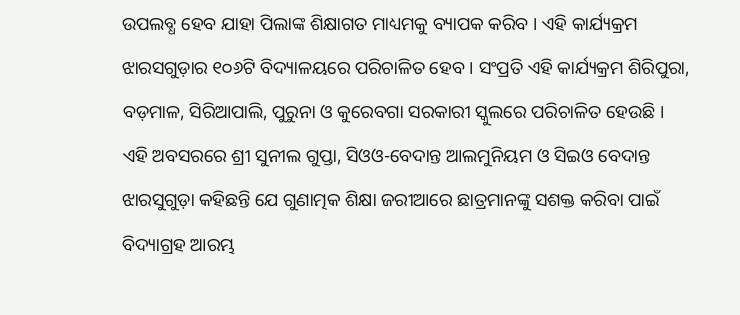ଉପଲବ୍ଧ ହେବ ଯାହା ପିଲାଙ୍କ ଶିକ୍ଷାଗତ ମାଧ୍ୟମକୁ ବ୍ୟାପକ କରିବ । ଏହି କାର୍ଯ୍ୟକ୍ରମ ଝାରସଗୁଡ଼ାର ୧୦୬ଟି ବିଦ୍ୟାଳୟରେ ପରିଚାଳିତ ହେବ । ସଂପ୍ରତି ଏହି କାର୍ଯ୍ୟକ୍ରମ ଶିରିପୁରା, ବଡ଼ମାଳ, ସିରିଆପାଲି, ପୁରୁନା ଓ କୁରେବଗା ସରକାରୀ ସ୍କୁଲରେ ପରିଚାଳିତ ହେଉଛି ।
ଏହି ଅବସରରେ ଶ୍ରୀ ସୁନୀଲ ଗୁପ୍ତା, ସିଓଓ-ବେଦାନ୍ତ ଆଲମୁନିୟମ ଓ ସିଇଓ ବେଦାନ୍ତ ଝାରସୁଗୁଡ଼ା କହିଛନ୍ତି ଯେ ଗୁଣାତ୍ମକ ଶିକ୍ଷା ଜରୀଆରେ ଛାତ୍ରମାନଙ୍କୁ ସଶକ୍ତ କରିବା ପାଇଁ ବିଦ୍ୟାଗ୍ରହ ଆରମ୍ଭ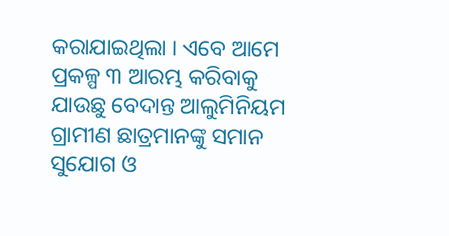କରାଯାଇଥିଲା । ଏବେ ଆମେ ପ୍ରକଳ୍ପ ୩ ଆରମ୍ଭ କରିବାକୁ ଯାଉଛୁ ବେଦାନ୍ତ ଆଲୁମିନିୟମ ଗ୍ରାମୀଣ ଛାତ୍ରମାନଙ୍କୁ ସମାନ ସୁଯୋଗ ଓ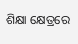ଶିକ୍ଷା କ୍ଷେତ୍ରରେ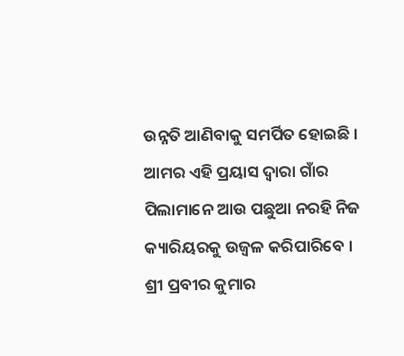ଉନ୍ନତି ଆଣିବାକୁ ସମର୍ପିତ ହୋଇଛି । ଆମର ଏହି ପ୍ରୟାସ ଦ୍ୱାରା ଗାଁର ପିଲାମାନେ ଆଉ ପଛୁଆ ନରହି ନିଜ କ୍ୟାରିୟରକୁ ଉଜ୍ୱଳ କରିପାରିବେ ।
ଶ୍ରୀ ପ୍ରବୀର କୁମାର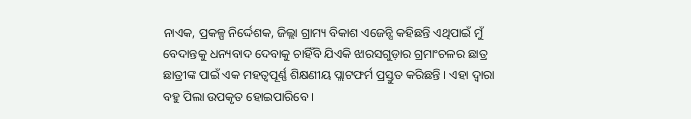ନାଏକ, ପ୍ରକଳ୍ପ ନିର୍ଦ୍ଦେଶକ, ଜିଲ୍ଲା ଗ୍ରାମ୍ୟ ବିକାଶ ଏଜେନ୍ସି କହିଛନ୍ତି ଏଥିପାଇଁ ମୁଁ ବେଦାନ୍ତକୁ ଧନ୍ୟବାଦ ଦେବାକୁ ଚାହିଁବି ଯିଏକି ଝାରସଗୁଡ଼ାର ଗ୍ରମାଂଚଳର ଛାତ୍ର ଛାତ୍ରୀଙ୍କ ପାଇଁ ଏକ ମହତ୍ୱପୂର୍ଣ୍ଣ ଶିକ୍ଷଣୀୟ ପ୍ଲାଟଫର୍ମ ପ୍ରସ୍ତୁତ କରିଛନ୍ତି । ଏହା ଦ୍ୱାରା ବହୁ ପିଲା ଉପକୃତ ହୋଇପାରିବେ ।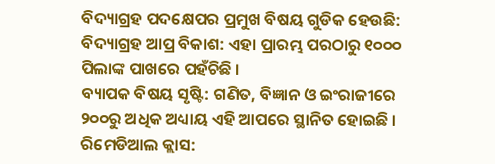ବିଦ୍ୟାଗ୍ରହ ପଦକ୍ଷେପର ପ୍ରମୁଖ ବିଷୟ ଗୁଡିକ ହେଉଛି:
ବିଦ୍ୟାଗ୍ରହ ଆପ୍ର ବିକାଶ: ଏହା ପ୍ରାରମ୍ଭ ପରଠାରୁ ୧୦୦୦ ପିଲାଙ୍କ ପାଖରେ ପହଁଚିଛି ।
ବ୍ୟାପକ ବିଷୟ ସୃଷ୍ଟି: ଗଣିତ, ବିଜ୍ଞାନ ଓ ଇଂରାଜୀରେ ୨୦୦ରୁ ଅଧିକ ଅଧ୍ୟାୟ ଏହି ଆପରେ ସ୍ଥାନିତ ହୋଇଛି ।
ରିମେଡିଆଲ କ୍ଲାସ: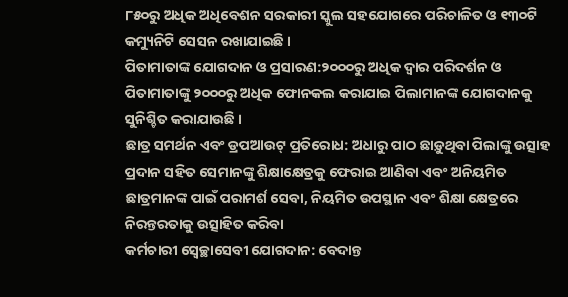୮୫୦ରୁ ଅଧିକ ଅଧିବେଶନ ସରକାରୀ ସ୍କୁଲ ସହଯୋଗରେ ପରିଚାଳିତ ଓ ୧୩୦ଟି କମ୍ୟୁନିଟି ସେସନ ରଖାଯାଇଛି ।
ପିତାମାତାଙ୍କ ଯୋଗଦାନ ଓ ପ୍ରସାରଣ:୨୦୦୦ରୁ ଅଧିକ ଦ୍ୱାର ପରିଦର୍ଶନ ଓ ପିତାମାତାଙ୍କୁ ୨୦୦୦ରୁ ଅଧିକ ଫୋନକଲ କରାଯାଇ ପିଲାମାନଙ୍କ ଯୋଗଦାନକୁ ସୁନିଶ୍ଚିତ କରାଯାଉଛି ।
ଛାତ୍ର ସମର୍ଥନ ଏବଂ ଡ୍ରପଆଉଟ୍ ପ୍ରତିରୋଧ: ଅଧାରୁ ପାଠ ଛାଡ଼ୁଥିବା ପିଲାଙ୍କୁ ଉତ୍ସାହ ପ୍ରଦାନ ସହିତ ସେମାନଙ୍କୁ ଶିକ୍ଷାକ୍ଷେତ୍ରକୁ ଫେରାଇ ଆଣିବା ଏବଂ ଅନିୟମିତ ଛାତ୍ରମାନଙ୍କ ପାଇଁ ପରାମର୍ଶ ସେବା, ନିୟମିତ ଉପସ୍ଥାନ ଏବଂ ଶିକ୍ଷା କ୍ଷେତ୍ରରେ ନିରନ୍ତରତାକୁ ଉତ୍ସାହିତ କରିବା
କର୍ମଚାରୀ ସ୍ୱେଚ୍ଛାସେବୀ ଯୋଗଦାନ: ବେଦାନ୍ତ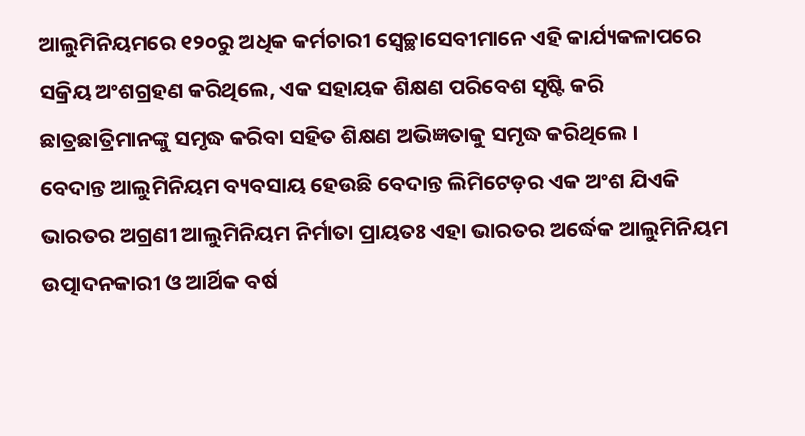ଆଲୁମିନିୟମରେ ୧୨୦ରୁ ଅଧିକ କର୍ମଚାରୀ ସ୍ୱେଚ୍ଛାସେବୀମାନେ ଏହି କାର୍ଯ୍ୟକଳାପରେ ସକ୍ରିୟ ଅଂଶଗ୍ରହଣ କରିଥିଲେ, ଏକ ସହାୟକ ଶିକ୍ଷଣ ପରିବେଶ ସୃଷ୍ଟି କରି ଛାତ୍ରଛାତ୍ରିମାନଙ୍କୁ ସମୃଦ୍ଧ କରିବା ସହିତ ଶିକ୍ଷଣ ଅଭିଜ୍ଞତାକୁ ସମୃଦ୍ଧ କରିଥିଲେ ।
ବେଦାନ୍ତ ଆଲୁମିନିୟମ ବ୍ୟବସାୟ ହେଉଛି ବେଦାନ୍ତ ଲିମିଟେଡ଼ର ଏକ ଅଂଶ ଯିଏକି ଭାରତର ଅଗ୍ରଣୀ ଆଲୁମିନିୟମ ନିର୍ମାତା ପ୍ରାୟତଃ ଏହା ଭାରତର ଅର୍ଦ୍ଧେକ ଆଲୁମିନିୟମ ଉତ୍ପାଦନକାରୀ ଓ ଆର୍ଥିକ ବର୍ଷ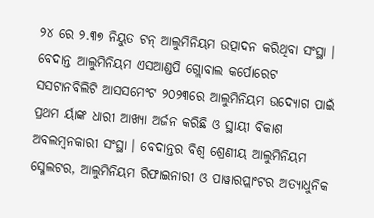୨୪ ରେ ୨.୩୭ ନିୟୁତ ଟନ୍ ଆଲୁମିନିୟମ ଉତ୍ପାଦନ କରିଥିବା ସଂସ୍ଥା । ବେଦାନ୍ତ ଆଲୁମିନିୟମ ଏସଆଣ୍ଡପି ଗ୍ଲୋବାଲ କର୍ପୋରେଟ ସସଟାନବିଲିଟି ଆସସମେଂଟ ୨୦୨୩ରେ ଆଲୁମିନିୟମ ଉଦ୍ୟୋଗ ପାଇଁ ପ୍ରଥମ ର୍ୟାଙ୍କ ଧାରୀ ଆଖ୍ୟା ଅର୍ଜନ କରିଛି ଓ ସ୍ଥାୟୀ ବିକାଶ ଅବଲମ୍ବନକାରୀ ସଂସ୍ଥା । ବେଦାନ୍ତର ବିଶ୍ୱ ଶ୍ରେଣୀୟ ଆଲୁମିନିୟମ ସ୍ମେଲଟର, ଆଲୁମିନିୟମ ରିଫାଇନାରୀ ଓ ପାୱାରପ୍ଲାଂଟର ଅତ୍ୟାଧୁନିକ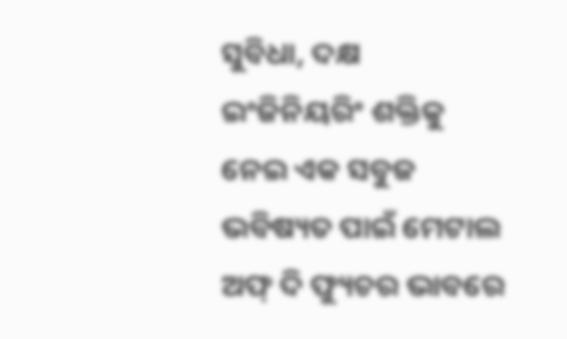ସୁବିଧା, ଦକ୍ଷ ଇଂଜିନିୟରିଂ ଶକ୍ତିକୁ ନେଇ ଏକ ସବୁଜ ଭବିଷ୍ୟତ ପାଇଁ ମେଟାଲ ଅଫ୍ ଦି ଫ୍ୟୁଚର ଭାବରେ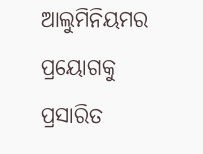ଆଲୁମିନିୟମର ପ୍ରୟୋଗକୁ ପ୍ରସାରିତ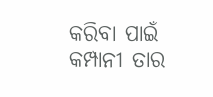କରିବା ପାଇଁ କମ୍ପାନୀ ତାର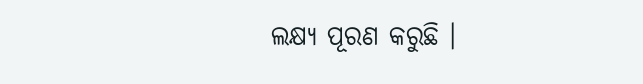ଲକ୍ଷ୍ୟ ପୂରଣ କରୁଛି ।